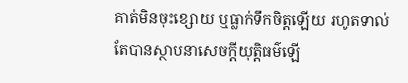គាត់មិនចុះខ្សោយ ឬធ្លាក់ទឹកចិត្តឡើយ រហូតទាល់តែបានស្ថាបនាសេចក្ដីយុត្តិធម៌ឡើ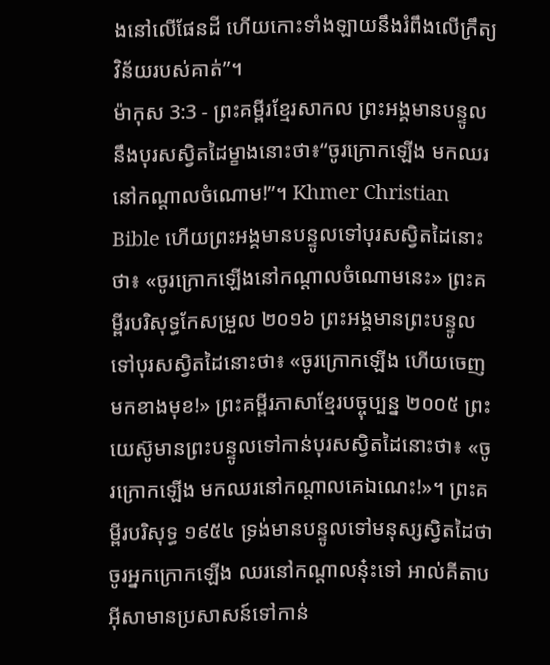ងនៅលើផែនដី ហើយកោះទាំងឡាយនឹងរំពឹងលើក្រឹត្យវិន័យរបស់គាត់”។
ម៉ាកុស 3:3 - ព្រះគម្ពីរខ្មែរសាកល ព្រះអង្គមានបន្ទូលនឹងបុរសស្វិតដៃម្ខាងនោះថា៖“ចូរក្រោកឡើង មកឈរនៅកណ្ដាលចំណោម!”។ Khmer Christian Bible ហើយព្រះអង្គមានបន្ទូលទៅបុរសស្វិតដៃនោះថា៖ «ចូរក្រោកឡើងនៅកណ្ដាលចំណោមនេះ» ព្រះគម្ពីរបរិសុទ្ធកែសម្រួល ២០១៦ ព្រះអង្គមានព្រះបន្ទូលទៅបុរសស្វិតដៃនោះថា៖ «ចូរក្រោកឡើង ហើយចេញមកខាងមុខ!» ព្រះគម្ពីរភាសាខ្មែរបច្ចុប្បន្ន ២០០៥ ព្រះយេស៊ូមានព្រះបន្ទូលទៅកាន់បុរសស្វិតដៃនោះថា៖ «ចូរក្រោកឡើង មកឈរនៅកណ្ដាលគេឯណេះ!»។ ព្រះគម្ពីរបរិសុទ្ធ ១៩៥៤ ទ្រង់មានបន្ទូលទៅមនុស្សស្វិតដៃថា ចូរអ្នកក្រោកឡើង ឈរនៅកណ្តាលនុ៎ះទៅ អាល់គីតាប អ៊ីសាមានប្រសាសន៍ទៅកាន់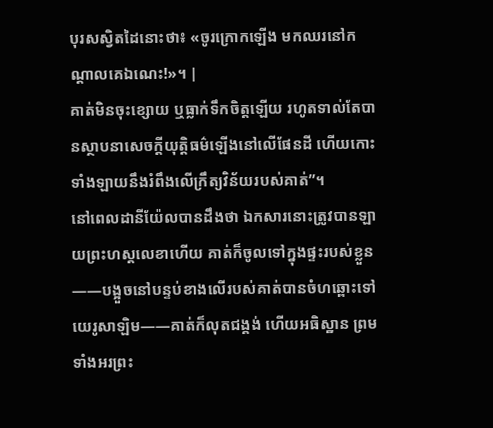បុរសស្វិតដៃនោះថា៖ «ចូរក្រោកឡើង មកឈរនៅកណ្ដាលគេឯណេះ!»។ |
គាត់មិនចុះខ្សោយ ឬធ្លាក់ទឹកចិត្តឡើយ រហូតទាល់តែបានស្ថាបនាសេចក្ដីយុត្តិធម៌ឡើងនៅលើផែនដី ហើយកោះទាំងឡាយនឹងរំពឹងលើក្រឹត្យវិន័យរបស់គាត់”។
នៅពេលដានីយ៉ែលបានដឹងថា ឯកសារនោះត្រូវបានឡាយព្រះហស្តលេខាហើយ គាត់ក៏ចូលទៅក្នុងផ្ទះរបស់ខ្លួន——បង្អួចនៅបន្ទប់ខាងលើរបស់គាត់បានចំហឆ្ពោះទៅយេរូសាឡិម——គាត់ក៏លុតជង្គង់ ហើយអធិស្ឋាន ព្រមទាំងអរព្រះ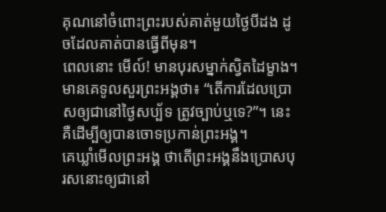គុណនៅចំពោះព្រះរបស់គាត់មួយថ្ងៃបីដង ដូចដែលគាត់បានធ្វើពីមុន។
ពេលនោះ មើល៍! មានបុរសម្នាក់ស្វិតដៃម្ខាង។ មានគេទូលសួរព្រះអង្គថា៖ “តើការដែលប្រោសឲ្យជានៅថ្ងៃសប្ប័ទ ត្រូវច្បាប់ឬទេ?”។ នេះគឺដើម្បីឲ្យបានចោទប្រកាន់ព្រះអង្គ។
គេឃ្លាំមើលព្រះអង្គ ថាតើព្រះអង្គនឹងប្រោសបុរសនោះឲ្យជានៅ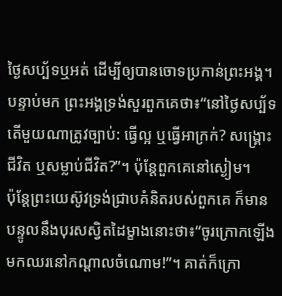ថ្ងៃសប្ប័ទឬអត់ ដើម្បីឲ្យបានចោទប្រកាន់ព្រះអង្គ។
បន្ទាប់មក ព្រះអង្គទ្រង់សួរពួកគេថា៖“នៅថ្ងៃសប្ប័ទ តើមួយណាត្រូវច្បាប់: ធ្វើល្អ ឬធ្វើអាក្រក់? សង្គ្រោះជីវិត ឬសម្លាប់ជីវិត?”។ ប៉ុន្តែពួកគេនៅស្ងៀម។
ប៉ុន្តែព្រះយេស៊ូវទ្រង់ជ្រាបគំនិតរបស់ពួកគេ ក៏មានបន្ទូលនឹងបុរសស្វិតដៃម្ខាងនោះថា៖“ចូរក្រោកឡើង មកឈរនៅកណ្ដាលចំណោម!”។ គាត់ក៏ក្រោ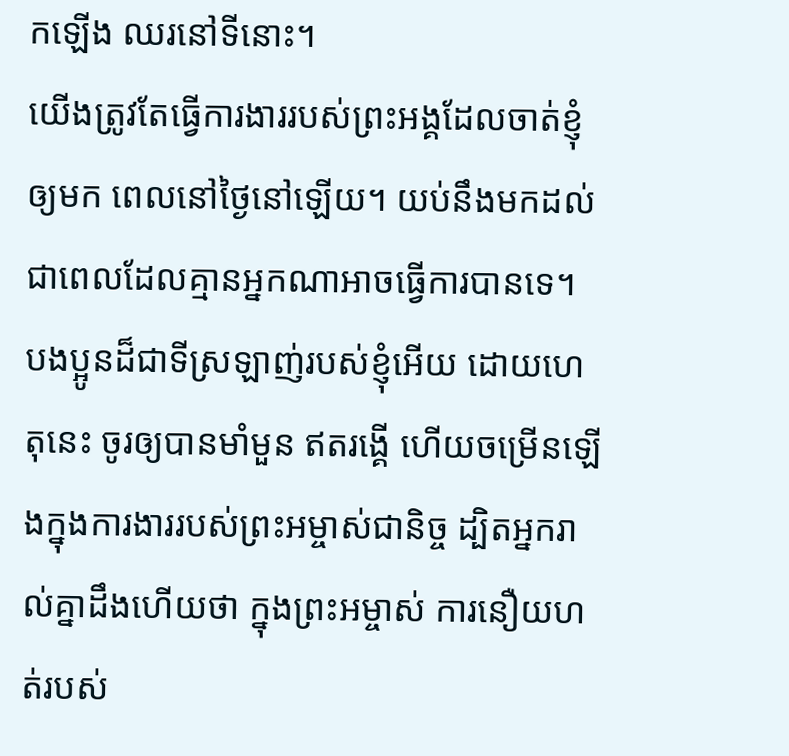កឡើង ឈរនៅទីនោះ។
យើងត្រូវតែធ្វើការងាររបស់ព្រះអង្គដែលចាត់ខ្ញុំឲ្យមក ពេលនៅថ្ងៃនៅឡើយ។ យប់នឹងមកដល់ ជាពេលដែលគ្មានអ្នកណាអាចធ្វើការបានទេ។
បងប្អូនដ៏ជាទីស្រឡាញ់របស់ខ្ញុំអើយ ដោយហេតុនេះ ចូរឲ្យបានមាំមួន ឥតរង្គើ ហើយចម្រើនឡើងក្នុងការងាររបស់ព្រះអម្ចាស់ជានិច្ច ដ្បិតអ្នករាល់គ្នាដឹងហើយថា ក្នុងព្រះអម្ចាស់ ការនឿយហត់របស់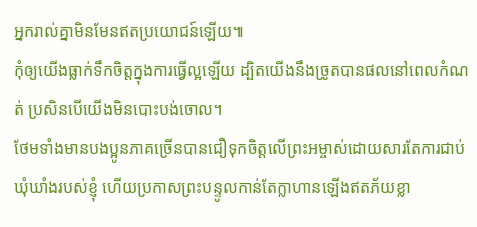អ្នករាល់គ្នាមិនមែនឥតប្រយោជន៍ឡើយ៕
កុំឲ្យយើងធ្លាក់ទឹកចិត្តក្នុងការធ្វើល្អឡើយ ដ្បិតយើងនឹងច្រូតបានផលនៅពេលកំណត់ ប្រសិនបើយើងមិនបោះបង់ចោល។
ថែមទាំងមានបងប្អូនភាគច្រើនបានជឿទុកចិត្តលើព្រះអម្ចាស់ដោយសារតែការជាប់ឃុំឃាំងរបស់ខ្ញុំ ហើយប្រកាសព្រះបន្ទូលកាន់តែក្លាហានឡើងឥតភ័យខ្លា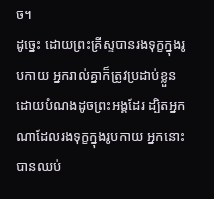ច។
ដូច្នេះ ដោយព្រះគ្រីស្ទបានរងទុក្ខក្នុងរូបកាយ អ្នករាល់គ្នាក៏ត្រូវប្រដាប់ខ្លួនដោយបំណងដូចព្រះអង្គដែរ ដ្បិតអ្នកណាដែលរងទុក្ខក្នុងរូបកាយ អ្នកនោះបានឈប់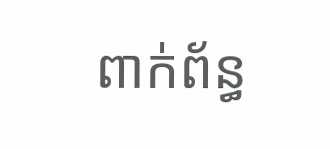ពាក់ព័ន្ធ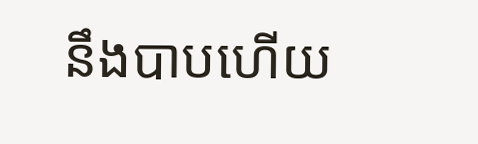នឹងបាបហើយ